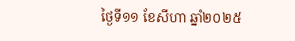ថ្ងៃទី១១ ខែសីហា ឆ្នាំ២០២៥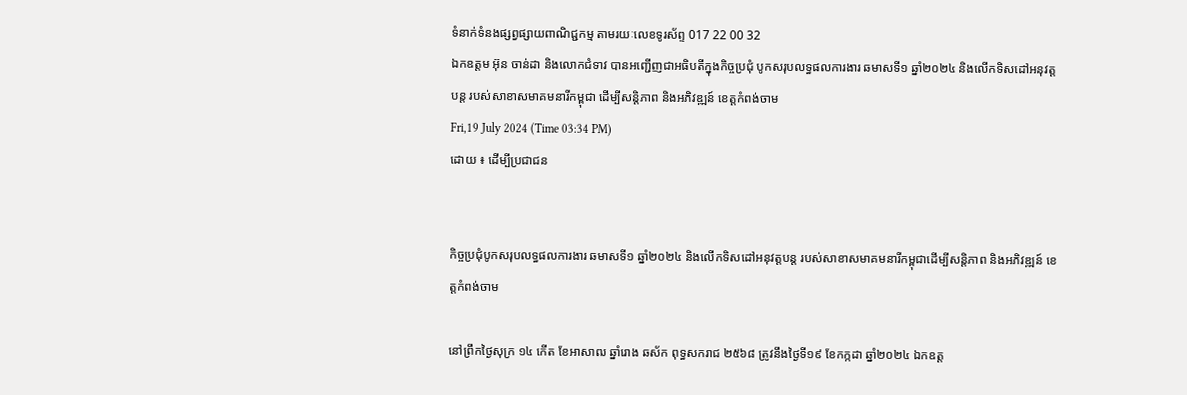ទំនាក់ទំនងផ្សព្វផ្សាយពាណិជ្ជកម្ម តាមរយៈលេខទូរស័ព្ទ 017 22 00 32
ឯកឧត្តម អ៊ុន ចាន់ដា និងលោកជំទាវ បានអញ្ជើញជាអធិបតីក្នុងកិច្ចប្រជុំ បូកសរុបលទ្ធផលការងារ ឆមាសទី១ ឆ្នាំ២០២៤ និងលើកទិសដៅអនុវត្តបន្ត របស់សាខាសមាគមនារីកម្ពុជា ដើម្បីសន្តិភាព និងអភិវឌ្ឍន៍ ខេត្តកំពង់ចាម
Fri,19 July 2024 (Time 03:34 PM)
ដោយ ៖ ដើម្បីប្រជាជន


កិច្ចប្រជុំបូកសរុបលទ្ធផលការងារ ឆមាសទី១ ឆ្នាំ២០២៤ និងលើកទិសដៅអនុវត្តបន្ត របស់សាខាសមាគមនារីកម្ពុជាដើម្បីសន្តិភាព និងអភិវឌ្ឍន៍ ខេត្តកំពង់ចាម

នៅព្រឹកថ្ងៃសុក្រ ១៤ កើត ខែអាសាឍ ឆ្នាំរោង ឆស័ក ពុទ្ធសករាជ ២៥៦៨ ត្រូវនឹងថ្ងៃទី១៩ ខែកក្កដា ឆ្នាំ២០២៤ ឯកឧត្ត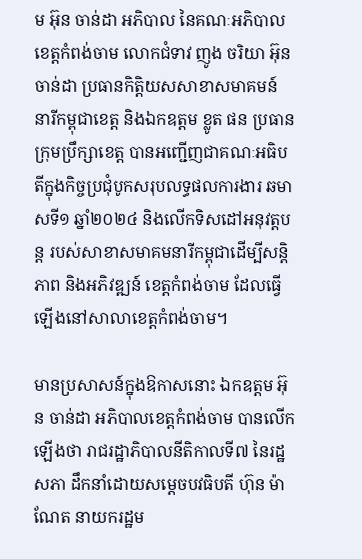ម អ៊ុន ចាន់ដា អភិបាល នៃគណៈអភិបាលខេត្តកំពង់ចាម លោកជំទាវ ញូង ចរិយា អ៊ុន ចាន់ដា ប្រធានកិត្តិយសសាខាសមាគមន៍ នារីកម្ពុជាខេត្ត និងឯកឧត្តម ខ្លូត ផន ប្រធានក្រុមប្រឹក្សាខេត្ត បានអញ្ជើញជាគណៈអធិបតីក្នុងកិច្ចប្រជុំបូកសរុបលទ្ធផលការងារ ឆមាសទី១ ឆ្នាំ២០២៤ និងលើកទិសដៅអនុវត្តបន្ត របស់សាខាសមាគមនារីកម្ពុជាដើម្បីសន្តិភាព និងអភិវឌ្ឍន៍ ខេត្តកំពង់ចាម ដែលធ្វើឡើងនៅសាលាខេត្តកំពង់ចាម។

មានប្រសាសន៍ក្នុងឱកាសនោះ ឯកឧត្តម អ៊ុន ចាន់ដា អភិបាលខេត្តកំពង់ចាម បានលើកឡើងថា រាជរដ្ឋាភិបាលនីតិកាលទី៧ នៃរដ្ឋសភា ដឹកនាំដោយសម្តេចបវធិបតី ហ៊ុន ម៉ាណែត នាយករដ្ឋម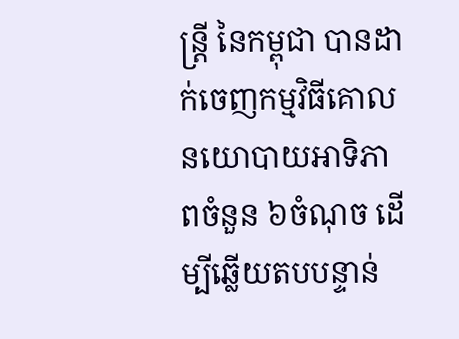ន្ត្រី នៃកម្ពុជា បានដាក់ចេញកម្មវិធីគោលនយោបាយអាទិភាពចំនួន ៦ចំណុច ដើម្បីឆ្លើយតបបន្ទាន់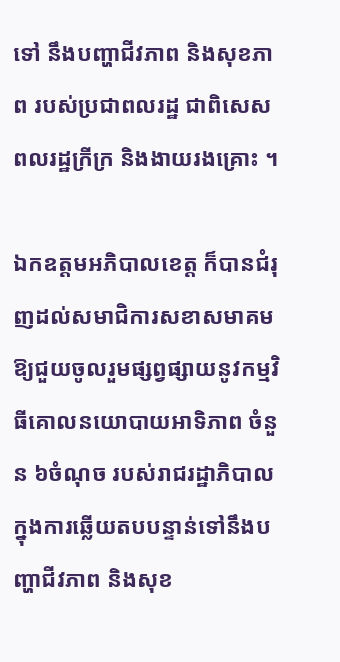ទៅ នឹងបញ្ហាជីវភាព និងសុខភាព របស់ប្រជាពលរដ្ឋ ជាពិសេសពលរដ្ឋក្រីក្រ និងងាយរងគ្រោះ ។

ឯកឧត្តមអភិបាលខេត្ត ក៏បានជំរុញដល់សមាជិការសខាសមាគម ឱ្យជួយចូលរួមផ្សព្វផ្សាយនូវកម្មវិធីគោលនយោបាយអាទិភាព ចំនួន ៦ចំណុច របស់រាជរដ្ឋាភិបាលក្នុងការឆ្លើយតបបន្ទាន់ទៅនឹងបញ្ហាជីវភាព និងសុខ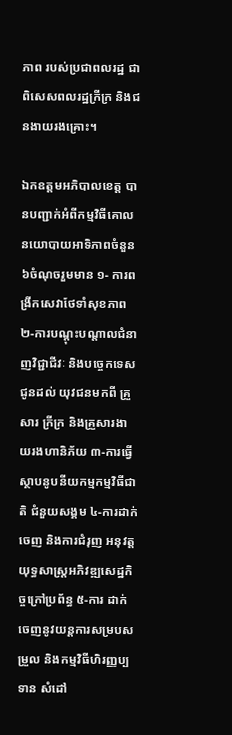ភាព របស់ប្រជាពលរដ្ឋ ជាពិសេសពលរដ្ឋក្រីក្រ និងជនងាយរងគ្រោះ។

ឯកឧត្តមអភិបាលខេត្ត បានបញ្ជាក់អំពីកម្មវិធីគោលនយោបាយអាទិភាពចំនួន ៦ចំណុចរួមមាន ១- ការពង្រីកសេវាថែទាំសុខភាព ២-ការបណ្តុះបណ្តាលជំនាញវិជ្ជាជីវៈ និងបច្ចេកទេស ជូនដល់ យុវជនមកពី គ្រួសារ ក្រីក្រ និងគ្រួសារងាយរងហានិភ័យ ៣-ការធ្វើស្ថាបនូបនីយកម្មកម្មវិធីជាតិ ជំនួយសង្គម ៤-ការដាក់ចេញ និងការជំរុញ អនុវត្តយុទ្ធសាស្ត្រអភិវឌ្ឍសេដ្ឋកិច្ចក្រៅប្រព័ន្ធ ៥-ការ ដាក់ចេញនូវយន្តការសម្របសម្រួល និងកម្មវិធីហិរញ្ញប្បទាន សំដៅ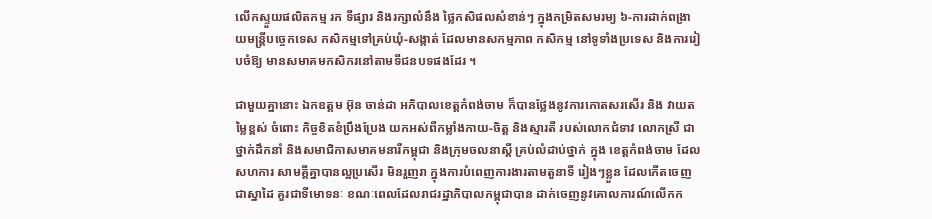លើកស្ទួយផលិតកម្ម រក ទីផ្សារ និងរក្សាលំនឹង ថ្លៃកសិផលសំខាន់ៗ ក្នុងកម្រិតសមរម្យ ៦-ការដាក់ពង្រាយមន្ត្រីបច្ចេកទេស កសិកម្មទៅគ្រប់ឃុំ-សង្កាត់ ដែលមានសកម្មភាព កសិកម្ម នៅទូទាំងប្រទេស និងការរៀបចំឱ្យ មានសមាគមកសិករនៅតាមទីជនបទផងដែរ ។

ជាមួយគ្នានោះ ឯកឧត្តម អ៊ុន ចាន់ដា អភិបាលខេត្តកំពង់ចាម ក៏បានថ្លែងនូវការកោតសរសើរ និង វាយតម្លៃខ្ពស់ ចំពោះ កិច្ចខិតខំប្រឹងប្រែង យកអស់ពីកម្លាំងកាយ-ចិត្ត និងស្មារតី របស់លោកជំទាវ លោកស្រី ជាថ្នាក់ដឹកនាំ និងសមាជិកាសមាគមនារីកម្ពុជា និងក្រុមចលនាស្តី គ្រប់លំដាប់ថ្នាក់ ក្នុង ខេត្តកំពង់ចាម ដែលសហការ សាមគ្គីគ្នាបានល្អប្រសើរ មិនរួញរា ក្នុងការបំពេញការងារតាមតួនាទី រៀងៗខ្លួន ដែលកើតចេញជាស្នាដៃ គួរជាទីមោទនៈ ខណៈពេលដែលរាជរដ្ឋាភិបាលកម្ពុជាបាន ដាក់ចេញនូវគោលការណ៍លើកក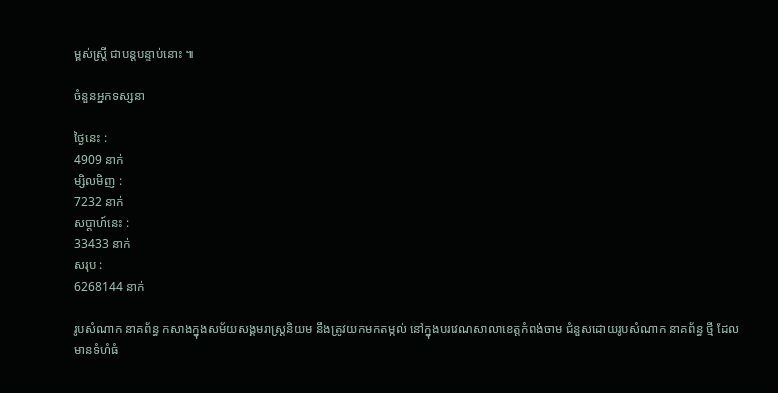ម្ពស់ស្ត្រី ជាបន្តបន្ទាប់នោះ ៕

ចំនួនអ្នកទស្សនា

ថ្ងៃនេះ :
4909 នាក់
ម្សិលមិញ :
7232 នាក់
សប្តាហ៍នេះ :
33433 នាក់
សរុប :
6268144 នាក់

រូបសំណាក នាគព័ន្ធ កសាងក្នុងសម័យសង្គមរាស្ត្រនិយម នឹងត្រូវយកមកតម្កល់ នៅក្នុងបរវេណសាលាខេត្តកំពង់ចាម ជំនួសដោយរូបសំណាក នាគព័ន្ធ ថ្មី ដែលមានទំហំធំ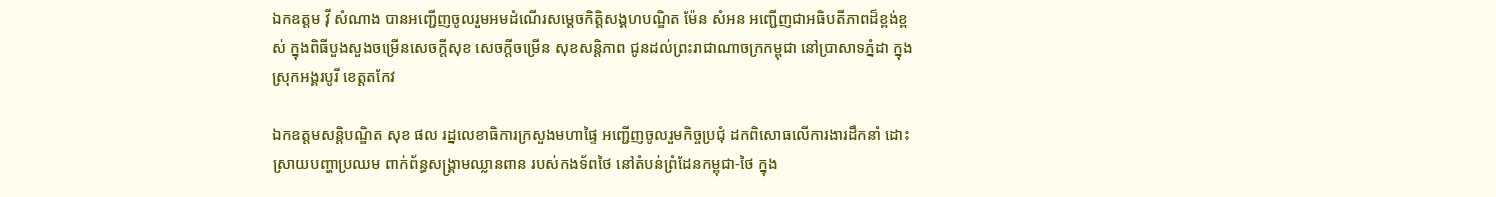ឯកឧត្តម វ៉ី សំណាង បានអញ្ជើញចូលរួមអមដំណើរសម្ដេចកិត្តិសង្គហបណ្ឌិត ម៉ែន សំអន អញ្ជើញជាអធិបតីភាពដ៏ខ្ពង់ខ្ពស់ ក្នុងពិធីបួងសួងចម្រើនសេចក្ដីសុខ សេចក្តីចម្រើន សុខសន្តិភាព ជូនដល់ព្រះរាជាណាចក្រកម្ពុជា នៅប្រាសាទភ្នំដា ក្នុងស្រុកអង្គរបូរី ខេត្តតកែវ

ឯកឧត្ដមសន្តិបណ្ឌិត សុខ ផល រដ្នលេខាធិការក្រសួងមហាផ្ទៃ អញ្ជើញចូលរួមកិច្ចប្រជុំ ដកពិសោធលើការងារដឹកនាំ ដោះស្រាយបញ្ហាប្រឈម ពាក់ព័ន្ធសង្គ្រាមឈ្លានពាន របស់កងទ័ពថៃ នៅតំបន់ព្រំដែនកម្ពុជា-ថៃ ក្នុង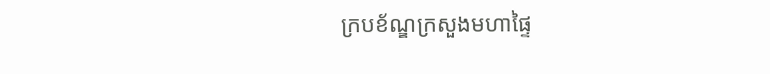ក្របខ័ណ្ឌក្រសួងមហាផ្ទៃ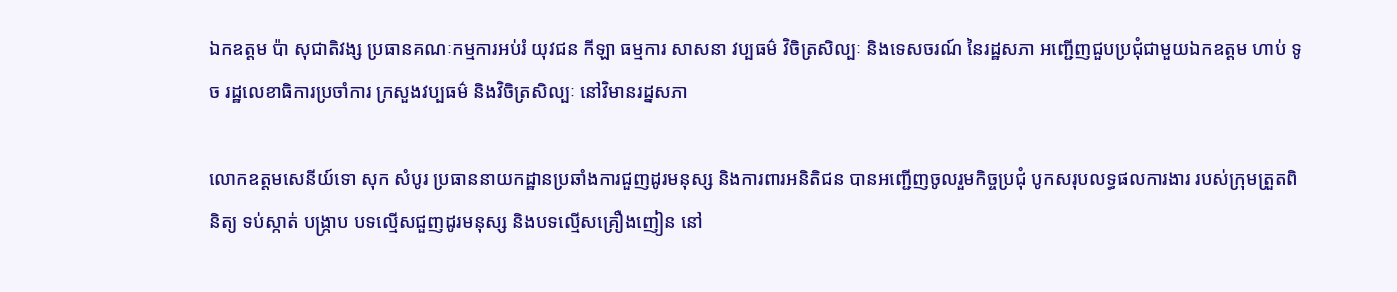ឯកឧត្តម ប៉ា សុជាតិវង្ស ប្រធានគណៈកម្មការអប់រំ យុវជន កីឡា ធម្មការ សាសនា វប្បធម៌ វិចិត្រសិល្បៈ និងទេសចរណ៍ នៃរដ្ឋសភា អញ្ជើញជួបប្រជុំជាមួយឯកឧត្តម ហាប់ ទូច រដ្ឋលេខាធិការប្រចាំការ ក្រសួងវប្បធម៌ និងវិចិត្រសិល្បៈ នៅវិមានរដ្នសភា

លោកឧត្តមសេនីយ៍ទោ សុក សំបូរ ប្រធាននាយកដ្ឋានប្រឆាំងការជួញដូរមនុស្ស និងការពារអនិតិជន បានអញ្ជើញចូលរួមកិច្ចប្រជុំ បូកសរុបលទ្ធផលការងារ របស់ក្រុមត្រួតពិនិត្យ ទប់ស្កាត់ បង្ក្រាប បទល្មើសជួញដូរមនុស្ស និងបទល្មើសគ្រឿងញៀន នៅ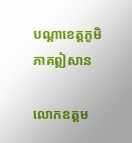បណ្តាខេត្តភូមិភាគឦសាន

លោកឧត្តម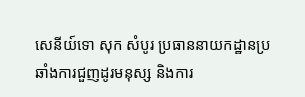សេនីយ៍ទោ សុក សំបូរ ប្រធាននាយកដ្ឋានប្រឆាំងការជួញដូរមនុស្ស និងការ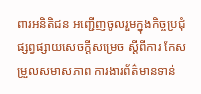ពារអនិតិជន អញ្ជើញចូលរួមក្នុងកិច្ចប្រជុំ ផ្សព្វផ្សាយសេចក្តីសម្រេច ស្តីពីការ កែសម្រួលសមាសភាព ការងារព័ត៌មានទាន់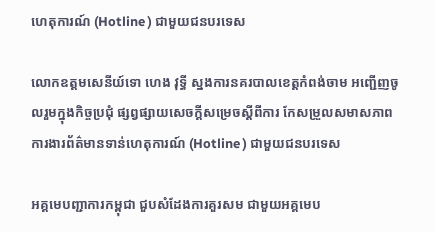ហេតុការណ៍ (Hotline ) ជាមួយជនបរទេស

លោកឧត្តមសេនីយ៍ទោ ហេង វុទ្ធី ស្នងការនគរបាលខេត្តកំពង់ចាម អញ្ជើញចូលរួមក្នុងកិច្ចប្រជុំ ផ្សព្វផ្សាយសេចក្តីសម្រេចស្តីពីការ កែសម្រួលសមាសភាព ការងារព័ត៌មានទាន់ហេតុការណ៍ (Hotline ) ជាមួយជនបរទេស

អគ្គមេបញ្ជាការកម្ពុជា ជួបសំដែងការគួរសម ជាមួយអគ្គមេប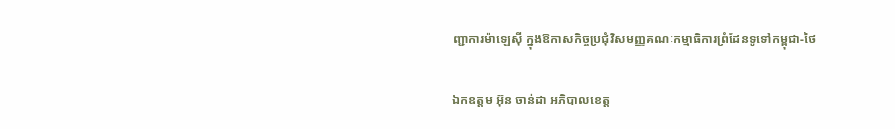ញ្ជាការម៉ាឡេសុី ក្នុងឱកាសកិច្ចប្រជុំវិសមញ្ញគណៈកម្មាធិការព្រំដែនទូទៅកម្ពុជា-ថៃ

ឯកឧត្តម អ៊ុន ចាន់ដា អភិបាលខេត្ត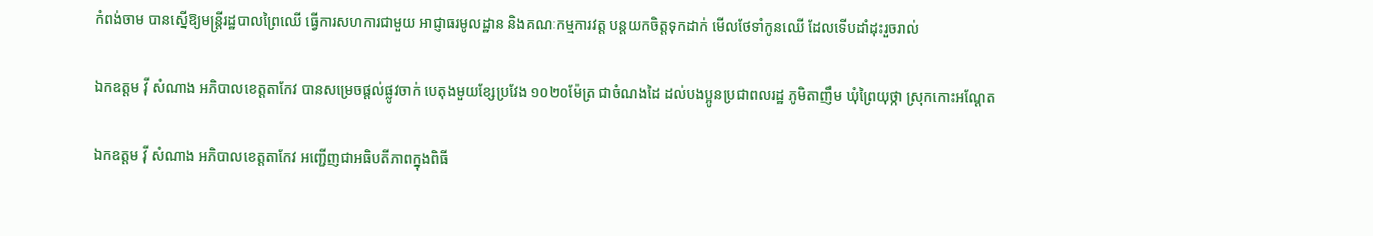កំពង់ចាម បានស្នើឱ្យមន្ត្រីរដ្ឋបាលព្រៃឈើ ធ្វើការសហការជាមួយ អាជ្ញាធរមូលដ្ឋាន និងគណៈកម្មការវត្ត បន្តយកចិត្តទុកដាក់ មើលថែទាំកូនឈើ ដែលទើបដាំដុះរួចរាល់

ឯកឧត្តម វ៉ី សំណាង អភិបាលខេត្តតាកែវ បានសម្រេចផ្ដល់ផ្លូវចាក់ បេតុងមួយខ្សែប្រវែង ១០២០ម៉ែត្រ ជាចំណងដៃ ដល់បងប្អូនប្រជាពលរដ្ឋ ភូមិតាញឹម ឃុំព្រៃយុថ្កា ស្រុកកោះអណ្ដែត

ឯកឧត្តម វ៉ី សំណាង អភិបាលខេត្តតាកែវ អញ្ជេីញជាអធិបតីភាពក្នុងពិធី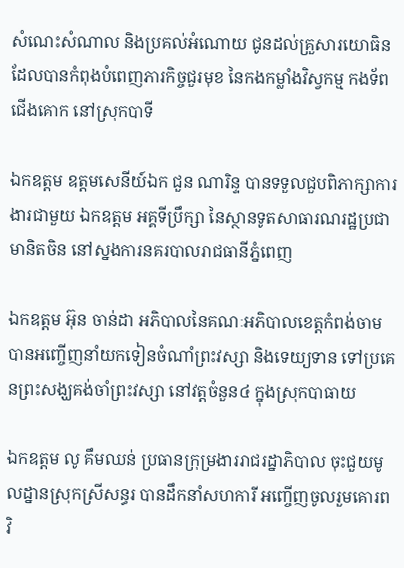សំណេះសំណាល និងប្រគល់អំណោយ ជូនដល់គ្រួសារយោធិន ដែលបានកំពុងបំពេញភារកិច្ចជួរមុខ នៃកងកម្លាំងវិស្វកម្ម កងទ័ពជេីងគោក នៅស្រុកបាទី

ឯកឧត្តម ឧត្តមសេនីយ៍ឯក ជួន ណារិន្ទ បានទទួលជួបពិភាក្សាការងារជាមួយ ឯកឧត្តម អគ្គទីប្រឹក្សា នៃស្ថានទូតសាធារណរដ្ឋប្រជាមានិតចិន នៅស្នងការនគរបាលរាជធានីភ្នំពេញ

ឯកឧត្តម អ៊ុន ចាន់ដា អភិបាលនៃគណៈអភិបាលខេត្តកំពង់ចាម បានអញ្ចើញនាំយកទៀនចំណាំព្រះវស្សា និងទេយ្យទាន ទៅប្រគេនព្រះសង្ឃគង់ចាំព្រះវស្សា នៅវត្តចំនួន៤ ក្នុងស្រុកបាធាយ

ឯកឧត្តម លូ គឹមឈន់ ប្រធានក្រុម្រងាររាជរដ្នាភិបាល ចុះជួយមូលដ្នានស្រុកស្រីសន្ធរ បានដឹកនាំសហការី អញ្ចើញចូលរួមគោរពវិ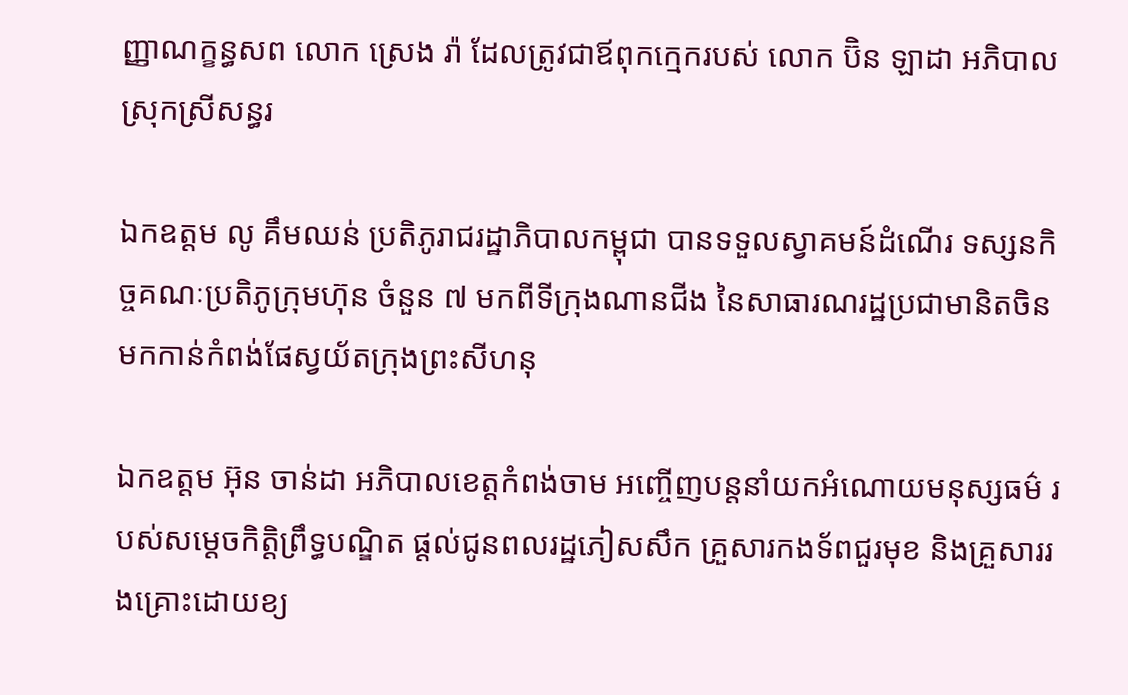ញ្ញាណក្ខន្ធសព លោក ស្រេង រ៉ា ដែលត្រូវជាឪពុកក្មេករបស់ លោក ប៊ិន ឡាដា អភិបាលស្រុកស្រីសន្ធរ

ឯកឧត្តម លូ គឹមឈន់ ប្រតិភូរាជរដ្ឋាភិបាលកម្ពុជា បានទទួលស្វាគមន៍ដំណើរ ទស្សនកិច្ចគណៈប្រតិភូក្រុមហ៊ុន ចំនួន ៧ មកពីទីក្រុងណានជីង នៃសាធារណរដ្ឋប្រជាមានិតចិន មកកាន់កំពង់ផែស្វយ័តក្រុងព្រះសីហនុ

ឯកឧត្តម អ៊ុន ចាន់ដា អភិបាលខេត្តកំពង់ចាម អញ្ចើញបន្តនាំយកអំណោយមនុស្សធម៌ របស់សម្តេចកិត្តិព្រឹទ្ធបណ្ឌិត ផ្តល់ជូនពលរដ្ឋភៀសសឹក គ្រួសារកងទ័ពជួរមុខ និងគ្រួសាររងគ្រោះដោយខ្យ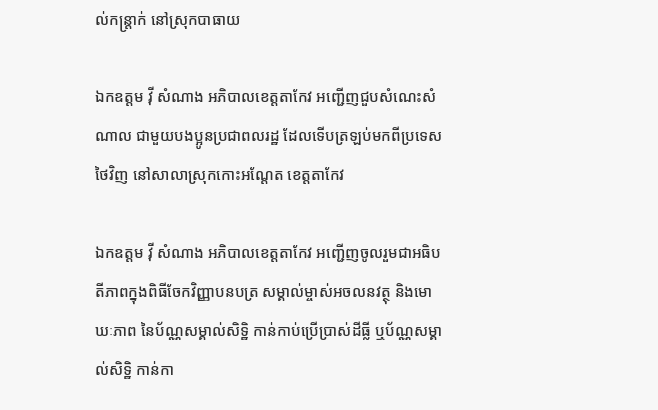ល់កន្ត្រាក់ នៅស្រុកបាធាយ

ឯកឧត្តម វ៉ី សំណាង អភិបាលខេត្តតាកែវ អញ្ជើញជួបសំណេះសំណាល ជាមួយបងប្អូនប្រជាពលរដ្ឋ ដែលទើបត្រឡប់មកពីប្រទេសថៃវិញ នៅសាលាស្រុកកោះអណ្តែត ខេត្តតាកែវ

ឯកឧត្តម វ៉ី សំណាង អភិបាលខេត្តតាកែវ អញ្ជើញចូលរួមជាអធិបតីភាពក្នុងពិធីចែកវិញ្ញាបនបត្រ សម្គាល់ម្ចាស់អចលនវត្ថុ និងមោឃៈភាព នៃប័ណ្ណសម្គាល់សិទ្ឋិ កាន់កាប់ប្រើប្រាស់ដីធ្លី ឬប័ណ្ណសម្គាល់សិទ្ឋិ កាន់កា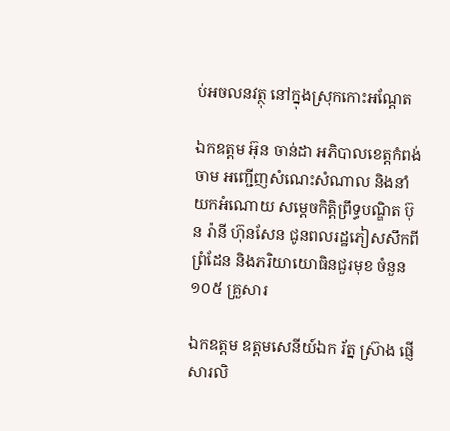ប់អចលនវត្ថុ នៅក្នុងស្រុកកោះអណ្តែត

ឯកឧត្តម អ៊ុន ចាន់ដា អភិបាលខេត្តកំពង់ចាម អញ្ជើញសំណេះសំណាល និងនាំយកអំណោយ សម្តេចកិត្តិព្រឹទ្ធបណ្ឌិត ប៊ុន រ៉ានី ហ៊ុនសែន ជូនពលរដ្ឋភៀសសឹកពីព្រំដែន និងភរិយាយោធិនជួរមុខ ចំនួន ១០៥ គ្រួសារ

ឯកឧត្តម ឧត្តមសេនីយ៍ឯក រ័ត្ន ស្រ៊ាង ផ្ញើសារលិ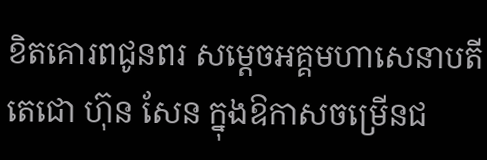ខិតគោរពជូនពរ សម្ដេចអគ្គមហាសេនាបតីតេជោ ហ៊ុន សែន ក្នុងឱកាសចម្រើនជ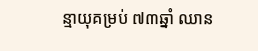ន្មាយុគម្រប់ ៧៣ឆ្នាំ ឈាន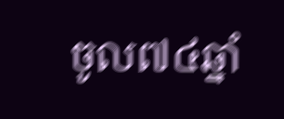ចូល៧៤ឆ្នាំ